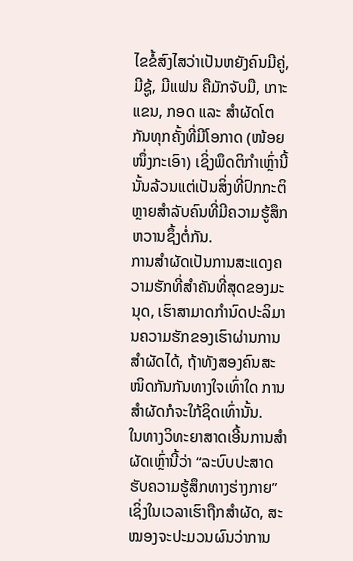ໄຂຂໍ້ສົງໄສວ່າເປັນຫຍັງຄົນມີຄູ່, ມີຊູ້, ມີແຟນ ຄືມັກຈັບມື, ເກາະແຂນ, ກອດ ແລະ ສໍາຜັດໂຕກັນທຸກຄັ້ງທີ່ມີໂອກາດ (ໜ້ອຍໜຶ່ງກະເອົາ) ເຊິ່ງພຶດຕິກຳເຫຼົ່ານີ້ນັ້ນລ້ວນແຕ່ເປັນສິ່ງທີ່ປົກກະຕິຫຼາຍສໍາລັບຄົນທີ່ມີຄວາມຮູ້ສຶກຫວານຊຶ້ງຕໍ່ກັນ.
ການສໍາຜັດເປັນການສະແດງຄວາມຮັກທີ່ສໍາຄັນທີ່ສຸດຂອງມະນຸດ, ເຮົາສາມາດກຳນົດປະລິມານຄວາມຮັກຂອງເຮົາຜ່ານການສໍາຜັດໄດ້, ຖ້າທັງສອງຄົນສະໜິດກັນກັນທາງໃຈເທົ່າໃດ ການສໍາຜັດກໍຈະໃກ້ຊິດເທົ່ານັ້ນ.
ໃນທາງວິທະຍາສາດເອີ້ນການສໍາຜັດເຫຼົ່ານີ້ວ່າ “ລະບົບປະສາດຮັບຄວາມຮູ້ສຶກທາງຮ່າງກາຍ” ເຊິ່ງໃນເວລາເຮົາຖືກສໍາຜັດ, ສະໝອງຈະປະມວນຜົນວ່າການ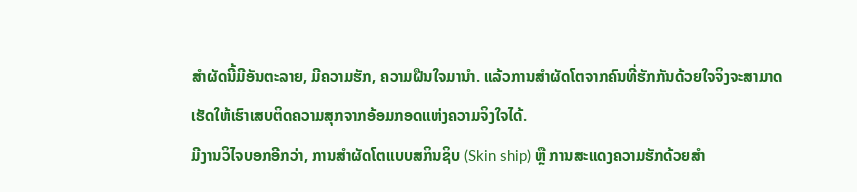ສໍາຜັດນີ້ມີອັນຕະລາຍ, ມີຄວາມຮັກ, ຄວາມຝືນໃຈມານໍາ. ແລ້ວການສໍາຜັດໂຕຈາກຄົນທີ່ຮັກກັນດ້ວຍໃຈຈິງຈະສາມາດເຮັດໃຫ້ເຮົາເສບຕິດຄວາມສຸກຈາກອ້ອມກອດແຫ່ງຄວາມຈິງໃຈໄດ້.
ມີງານວິໄຈບອກອີກວ່າ, ການສໍາຜັດໂຕແບບສກິນຊິບ (Skin ship) ຫຼື ການສະແດງຄວາມຮັກດ້ວຍສຳ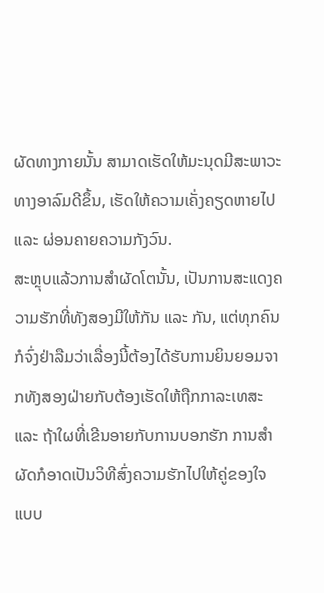ຜັດທາງກາຍນັ້ນ ສາມາດເຮັດໃຫ້ມະນຸດມີສະພາວະທາງອາລົມດີຂຶ້ນ, ເຮັດໃຫ້ຄວາມເຄັ່ງຄຽດຫາຍໄປ ແລະ ຜ່ອນຄາຍຄວາມກັງວົນ.
ສະຫຼຸບແລ້ວການສໍາຜັດໂຕນັ້ນ, ເປັນການສະແດງຄວາມຮັກທີ່ທັງສອງມີໃຫ້ກັນ ແລະ ກັນ, ແຕ່ທຸກຄົນກໍຈົ່ງຢ່າລືມວ່າເລື່ອງນີ້ຕ້ອງໄດ້ຮັບການຍິນຍອມຈາກທັງສອງຝ່າຍກັບຕ້ອງເຮັດໃຫ້ຖືກກາລະເທສະ ແລະ ຖ້າໃຜທີ່ເຂີນອາຍກັບການບອກຮັກ ການສໍາຜັດກໍອາດເປັນວິທີສົ່ງຄວາມຮັກໄປໃຫ້ຄູ່ຂອງໃຈແບບ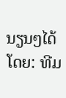ນຽນໆໄດ້
ໂດຍ: ທີມ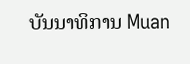ບັນນາທິການ Muan